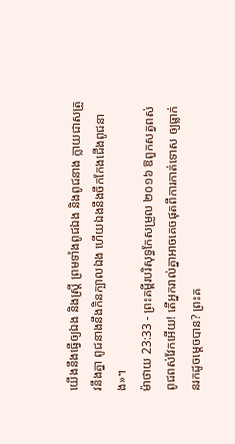យើងនឹងធ្វើឲ្យឯង និងស្ត្រី ព្រមទាំងពូជឯង និងពូជនាង ក្លាយជាសត្រូវនឹងគ្នា ពូជនាងនឹងកិនក្បាលឯង ហើយឯងនឹងចឹកកែងជើងពូជនាង»។
ម៉ាថាយ 23:33 - ព្រះគម្ពីរបរិសុទ្ធកែសម្រួល ២០១៦ ឱពួកសត្វពស់ ពូជពស់វែកអើយ! តើអ្នករាល់គ្នាអាចគេចផុតពីការកាត់ទោស ឲ្យធ្លាក់នរកដូចម្តេចបាន? ព្រះគ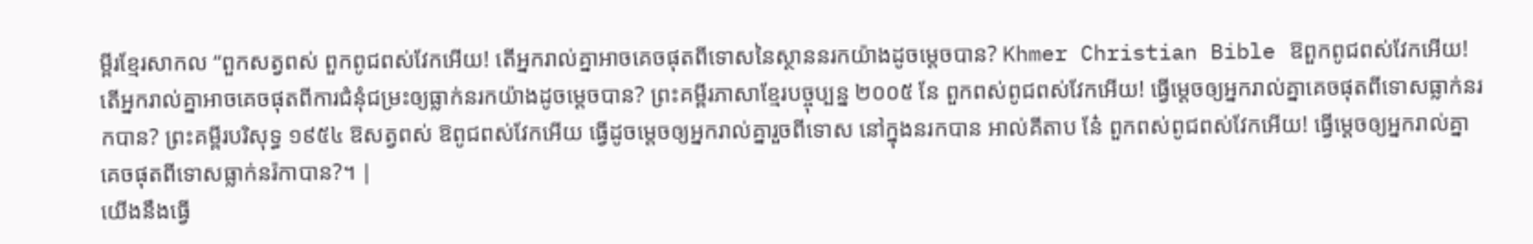ម្ពីរខ្មែរសាកល “ពួកសត្វពស់ ពួកពូជពស់វែកអើយ! តើអ្នករាល់គ្នាអាចគេចផុតពីទោសនៃស្ថាននរកយ៉ាងដូចម្ដេចបាន? Khmer Christian Bible ឱពួកពូជពស់វែកអើយ! តើអ្នករាល់គ្នាអាចគេចផុតពីការជំនុំជម្រះឲ្យធ្លាក់នរកយ៉ាងដូចម្ដេចបាន? ព្រះគម្ពីរភាសាខ្មែរបច្ចុប្បន្ន ២០០៥ នែ ពួកពស់ពូជពស់វែកអើយ! ធ្វើម្ដេចឲ្យអ្នករាល់គ្នាគេចផុតពីទោសធ្លាក់នរកបាន? ព្រះគម្ពីរបរិសុទ្ធ ១៩៥៤ ឱសត្វពស់ ឱពូជពស់វែកអើយ ធ្វើដូចម្តេចឲ្យអ្នករាល់គ្នារួចពីទោស នៅក្នុងនរកបាន អាល់គីតាប នែ៎ ពួកពស់ពូជពស់វែកអើយ! ធ្វើម្ដេចឲ្យអ្នករាល់គ្នាគេចផុតពីទោសធ្លាក់នរ៉កាបាន?។ |
យើងនឹងធ្វើ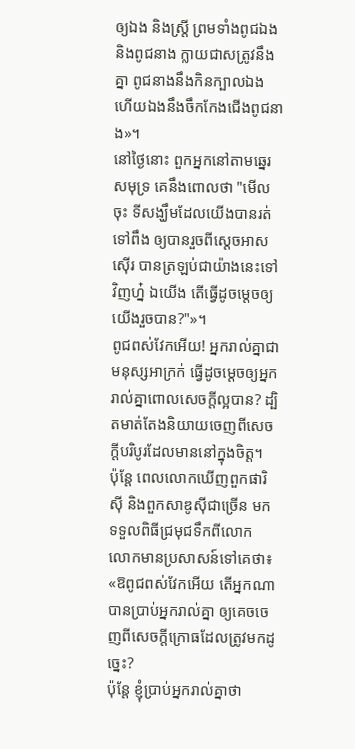ឲ្យឯង និងស្ត្រី ព្រមទាំងពូជឯង និងពូជនាង ក្លាយជាសត្រូវនឹងគ្នា ពូជនាងនឹងកិនក្បាលឯង ហើយឯងនឹងចឹកកែងជើងពូជនាង»។
នៅថ្ងៃនោះ ពួកអ្នកនៅតាមឆ្នេរសមុទ្រ គេនឹងពោលថា "មើលចុះ ទីសង្ឃឹមដែលយើងបានរត់ទៅពឹង ឲ្យបានរួចពីស្តេចអាសស៊ើរ បានត្រឡប់ជាយ៉ាងនេះទៅវិញហ្ន៎ ឯយើង តើធ្វើដូចម្តេចឲ្យយើងរួចបាន?"»។
ពូជពស់វែកអើយ! អ្នករាល់គ្នាជាមនុស្សអាក្រក់ ធ្វើដូចម្តេចឲ្យអ្នករាល់គ្នាពោលសេចក្តីល្អបាន? ដ្បិតមាត់តែងនិយាយចេញពីសេចក្តីបរិបូរដែលមាននៅក្នុងចិត្ត។
ប៉ុន្តែ ពេលលោកឃើញពួកផារិស៊ី និងពួកសាឌូស៊ីជាច្រើន មកទទួលពិធីជ្រមុជទឹកពីលោក លោកមានប្រសាសន៍ទៅគេថា៖ «ឱពូជពស់វែកអើយ តើអ្នកណាបានប្រាប់អ្នករាល់គ្នា ឲ្យគេចចេញពីសេចក្តីក្រោធដែលត្រូវមកដូច្នេះ?
ប៉ុន្តែ ខ្ញុំប្រាប់អ្នករាល់គ្នាថា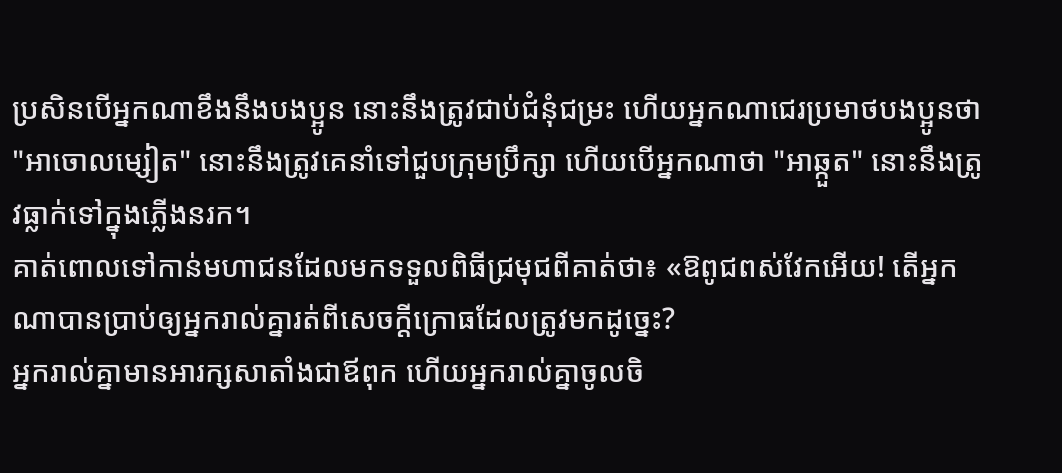ប្រសិនបើអ្នកណាខឹងនឹងបងប្អូន នោះនឹងត្រូវជាប់ជំនុំជម្រះ ហើយអ្នកណាជេរប្រមាថបងប្អូនថា "អាចោលម្សៀត" នោះនឹងត្រូវគេនាំទៅជួបក្រុមប្រឹក្សា ហើយបើអ្នកណាថា "អាឆ្កួត" នោះនឹងត្រូវធ្លាក់ទៅក្នុងភ្លើងនរក។
គាត់ពោលទៅកាន់មហាជនដែលមកទទួលពិធីជ្រមុជពីគាត់ថា៖ «ឱពូជពស់វែកអើយ! តើអ្នកណាបានប្រាប់ឲ្យអ្នករាល់គ្នារត់ពីសេចក្តីក្រោធដែលត្រូវមកដូច្នេះ?
អ្នករាល់គ្នាមានអារក្សសាតាំងជាឪពុក ហើយអ្នករាល់គ្នាចូលចិ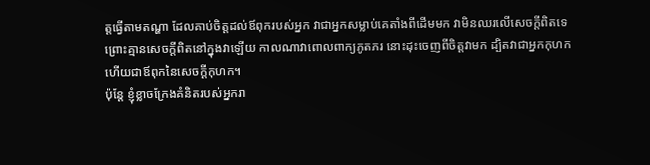ត្តធ្វើតាមតណ្ហា ដែលគាប់ចិត្តដល់ឪពុករបស់អ្នក វាជាអ្នកសម្លាប់គេតាំងពីដើមមក វាមិនឈរលើសេចក្តីពិតទេ ព្រោះគ្មានសេចក្តីពិតនៅក្នុងវាឡើយ កាលណាវាពោលពាក្យភូតភរ នោះដុះចេញពីចិត្តវាមក ដ្បិតវាជាអ្នកកុហក ហើយជាឪពុកនៃសេចក្តីកុហក។
ប៉ុន្តែ ខ្ញុំខ្លាចក្រែងគំនិតរបស់អ្នករា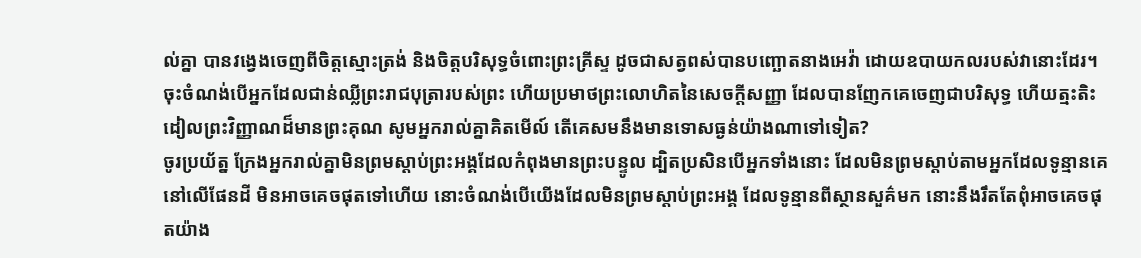ល់គ្នា បានវង្វេងចេញពីចិត្តស្មោះត្រង់ និងចិត្តបរិសុទ្ធចំពោះព្រះគ្រីស្ទ ដូចជាសត្វពស់បានបញ្ឆោតនាងអេវ៉ា ដោយឧបាយកលរបស់វានោះដែរ។
ចុះចំណង់បើអ្នកដែលជាន់ឈ្លីព្រះរាជបុត្រារបស់ព្រះ ហើយប្រមាថព្រះលោហិតនៃសេចក្ដីសញ្ញា ដែលបានញែកគេចេញជាបរិសុទ្ធ ហើយត្មះតិះដៀលព្រះវិញ្ញាណដ៏មានព្រះគុណ សូមអ្នករាល់គ្នាគិតមើល៍ តើគេសមនឹងមានទោសធ្ងន់យ៉ាងណាទៅទៀត?
ចូរប្រយ័ត្ន ក្រែងអ្នករាល់គ្នាមិនព្រមស្ដាប់ព្រះអង្គដែលកំពុងមានព្រះបន្ទូល ដ្បិតប្រសិនបើអ្នកទាំងនោះ ដែលមិនព្រមស្តាប់តាមអ្នកដែលទូន្មានគេនៅលើផែនដី មិនអាចគេចផុតទៅហើយ នោះចំណង់បើយើងដែលមិនព្រមស្ដាប់ព្រះអង្គ ដែលទូន្មានពីស្ថានសួគ៌មក នោះនឹងរឹតតែពុំអាចគេចផុតយ៉ាង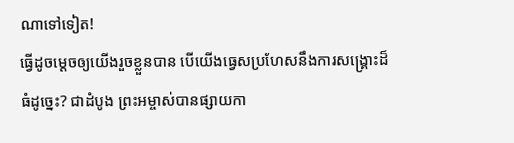ណាទៅទៀត!
ធ្វើដូចម្តេចឲ្យយើងរួចខ្លួនបាន បើយើងធ្វេសប្រហែសនឹងការសង្គ្រោះដ៏ធំដូច្នេះ? ជាដំបូង ព្រះអម្ចាស់បានផ្សាយកា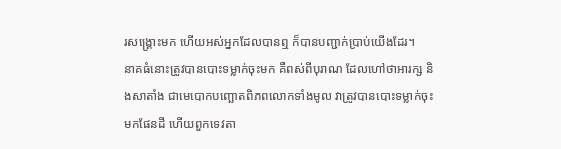រសង្គ្រោះមក ហើយអស់អ្នកដែលបានឮ ក៏បានបញ្ជាក់ប្រាប់យើងដែរ។
នាគធំនោះត្រូវបានបោះទម្លាក់ចុះមក គឺពស់ពីបុរាណ ដែលហៅថាអារក្ស និងសាតាំង ជាមេបោកបញ្ឆោតពិភពលោកទាំងមូល វាត្រូវបានបោះទម្លាក់ចុះមកផែនដី ហើយពួកទេវតា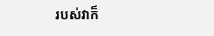របស់វាក៏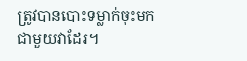ត្រូវបានបោះទម្លាក់ចុះមកជាមួយវាដែរ។